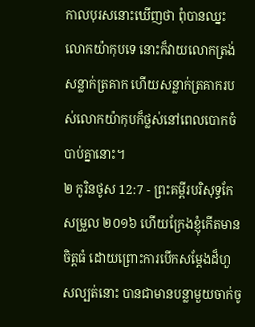កាលបុរសនោះឃើញថា ពុំបានឈ្នះលោកយ៉ាកុបទេ នោះក៏វាយលោកត្រង់សន្លាក់ត្រគាក ហើយសន្លាក់ត្រគាករបស់លោកយ៉ាកុបក៏ថ្លស់នៅពេលបោកចំបាប់គ្នានោះ។
២ កូរិនថូស 12:7 - ព្រះគម្ពីរបរិសុទ្ធកែសម្រួល ២០១៦ ហើយក្រែងខ្ញុំកើតមានចិត្តធំ ដោយព្រោះការបើកសម្ដែងដ៏ហួសល្បត់នោះ បានជាមានបន្លាមួយចាក់ចូ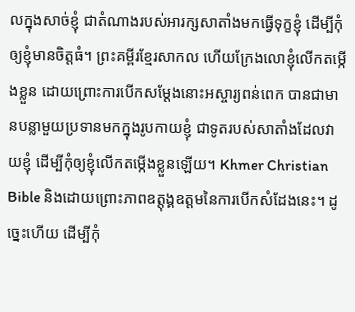លក្នុងសាច់ខ្ញុំ ជាតំណាងរបស់អារក្សសាតាំងមកធ្វើទុក្ខខ្ញុំ ដើម្បីកុំឲ្យខ្ញុំមានចិត្តធំ។ ព្រះគម្ពីរខ្មែរសាកល ហើយក្រែងលោខ្ញុំលើកតម្កើងខ្លួន ដោយព្រោះការបើកសម្ដែងនោះអស្ចារ្យពន់ពេក បានជាមានបន្លាមួយប្រទានមកក្នុងរូបកាយខ្ញុំ ជាទូតរបស់សាតាំងដែលវាយខ្ញុំ ដើម្បីកុំឲ្យខ្ញុំលើកតម្កើងខ្លួនឡើយ។ Khmer Christian Bible និងដោយព្រោះភាពឧត្ដុង្គឧត្ដមនៃការបើកសំដែងនេះ។ ដូច្នេះហើយ ដើម្បីកុំ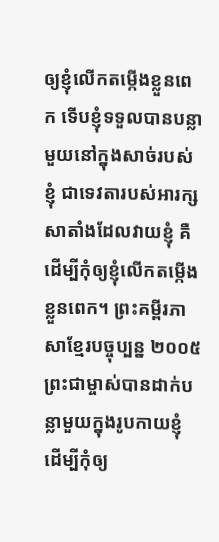ឲ្យខ្ញុំលើកតម្កើងខ្លួនពេក ទើបខ្ញុំទទួលបានបន្លាមួយនៅក្នុងសាច់របស់ខ្ញុំ ជាទេវតារបស់អារក្សសាតាំងដែលវាយខ្ញុំ គឺដើម្បីកុំឲ្យខ្ញុំលើកតម្កើងខ្លួនពេក។ ព្រះគម្ពីរភាសាខ្មែរបច្ចុប្បន្ន ២០០៥ ព្រះជាម្ចាស់បានដាក់បន្លាមួយក្នុងរូបកាយខ្ញុំ ដើម្បីកុំឲ្យ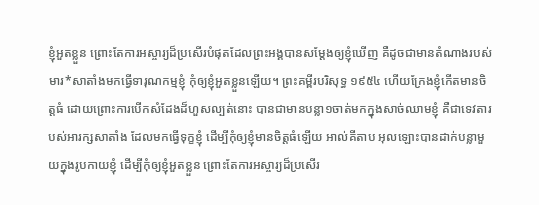ខ្ញុំអួតខ្លួន ព្រោះតែការអស្ចារ្យដ៏ប្រសើរបំផុតដែលព្រះអង្គបានសម្តែងឲ្យខ្ញុំឃើញ គឺដូចជាមានតំណាងរបស់មារ*សាតាំងមកធ្វើទារុណកម្មខ្ញុំ កុំឲ្យខ្ញុំអួតខ្លួនឡើយ។ ព្រះគម្ពីរបរិសុទ្ធ ១៩៥៤ ហើយក្រែងខ្ញុំកើតមានចិត្តធំ ដោយព្រោះការបើកសំដែងដ៏ហួសល្បត់នោះ បានជាមានបន្លា១ចាត់មកក្នុងសាច់ឈាមខ្ញុំ គឺជាទេវតារបស់អារក្សសាតាំង ដែលមកធ្វើទុក្ខខ្ញុំ ដើម្បីកុំឲ្យខ្ញុំមានចិត្តធំឡើយ អាល់គីតាប អុលឡោះបានដាក់បន្លាមួយក្នុងរូបកាយខ្ញុំ ដើម្បីកុំឲ្យខ្ញុំអួតខ្លួន ព្រោះតែការអស្ចារ្យដ៏ប្រសើរ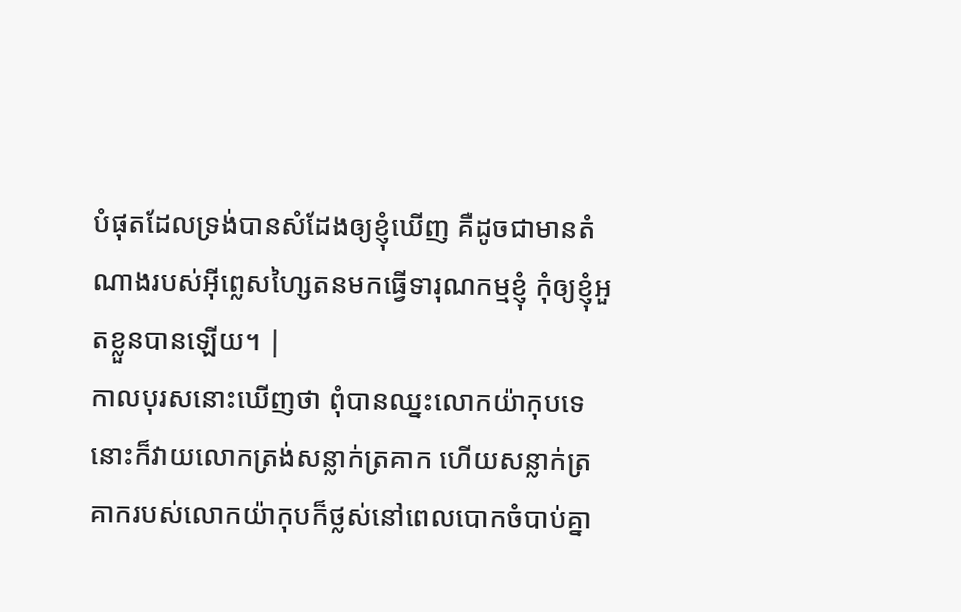បំផុតដែលទ្រង់បានសំដែងឲ្យខ្ញុំឃើញ គឺដូចជាមានតំណាងរបស់អ៊ីព្លេសហ្សៃតនមកធ្វើទារុណកម្មខ្ញុំ កុំឲ្យខ្ញុំអួតខ្លួនបានឡើយ។ |
កាលបុរសនោះឃើញថា ពុំបានឈ្នះលោកយ៉ាកុបទេ នោះក៏វាយលោកត្រង់សន្លាក់ត្រគាក ហើយសន្លាក់ត្រគាករបស់លោកយ៉ាកុបក៏ថ្លស់នៅពេលបោកចំបាប់គ្នា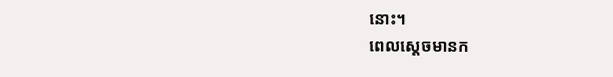នោះ។
ពេលស្ដេចមានក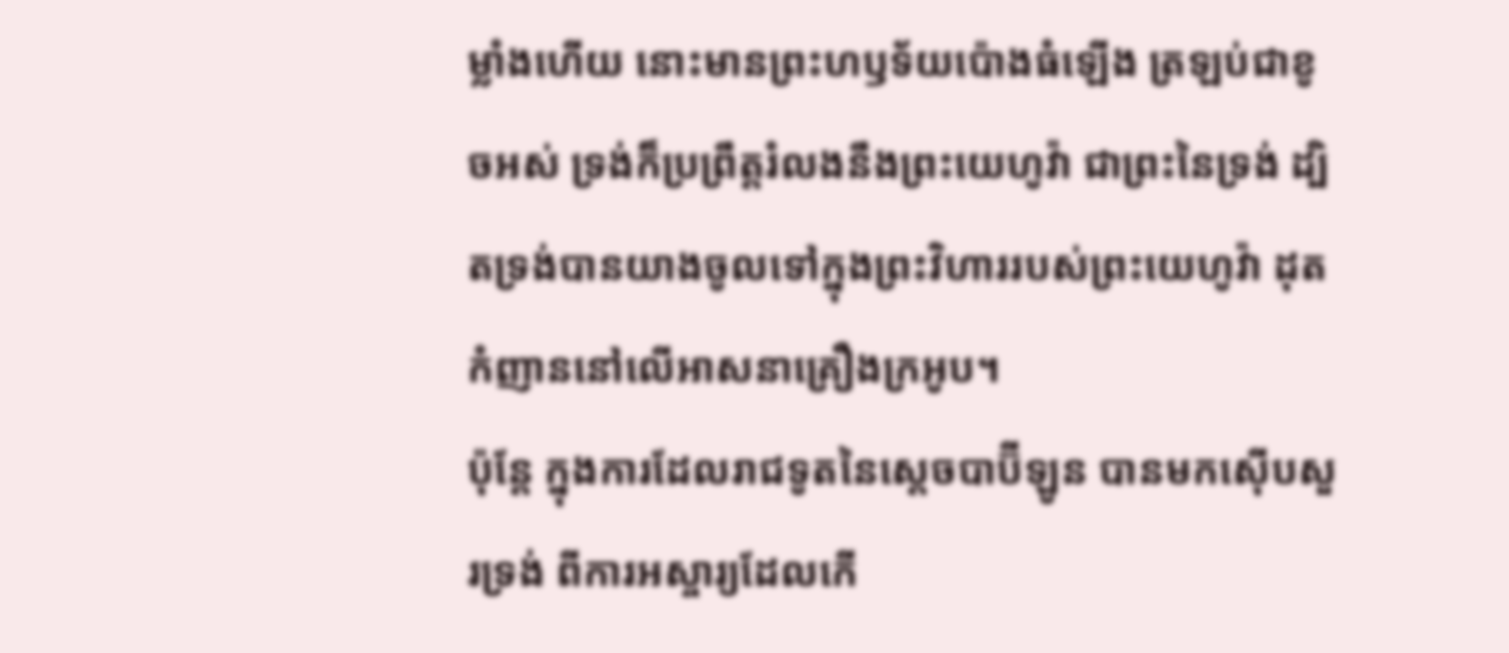ម្លាំងហើយ នោះមានព្រះហឫទ័យប៉ោងធំឡើង ត្រឡប់ជាខូចអស់ ទ្រង់ក៏ប្រព្រឹត្តរំលងនឹងព្រះយេហូវ៉ា ជាព្រះនៃទ្រង់ ដ្បិតទ្រង់បានយាងចូលទៅក្នុងព្រះវិហាររបស់ព្រះយេហូវ៉ា ដុតកំញាននៅលើអាសនាគ្រឿងក្រអូប។
ប៉ុន្តែ ក្នុងការដែលរាជទូតនៃស្តេចបាប៊ីឡូន បានមកស៊ើបសួរទ្រង់ ពីការអស្ចារ្យដែលកើ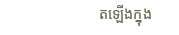តឡើងក្នុង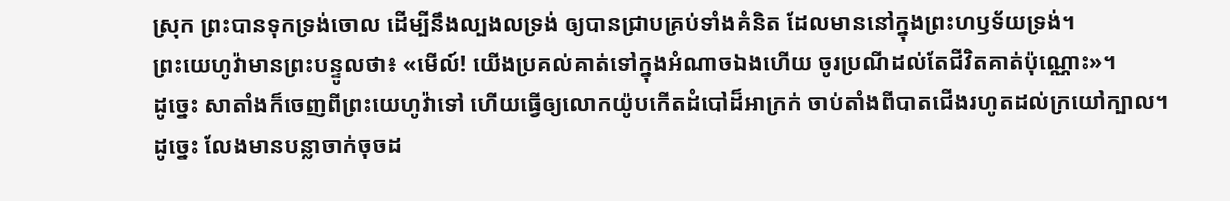ស្រុក ព្រះបានទុកទ្រង់ចោល ដើម្បីនឹងល្បងលទ្រង់ ឲ្យបានជ្រាបគ្រប់ទាំងគំនិត ដែលមាននៅក្នុងព្រះហឫទ័យទ្រង់។
ព្រះយេហូវ៉ាមានព្រះបន្ទូលថា៖ «មើល៍! យើងប្រគល់គាត់ទៅក្នុងអំណាចឯងហើយ ចូរប្រណីដល់តែជីវិតគាត់ប៉ុណ្ណោះ»។
ដូច្នេះ សាតាំងក៏ចេញពីព្រះយេហូវ៉ាទៅ ហើយធ្វើឲ្យលោកយ៉ូបកើតដំបៅដ៏អាក្រក់ ចាប់តាំងពីបាតជើងរហូតដល់ក្រយៅក្បាល។
ដូច្នេះ លែងមានបន្លាចាក់ចុចដ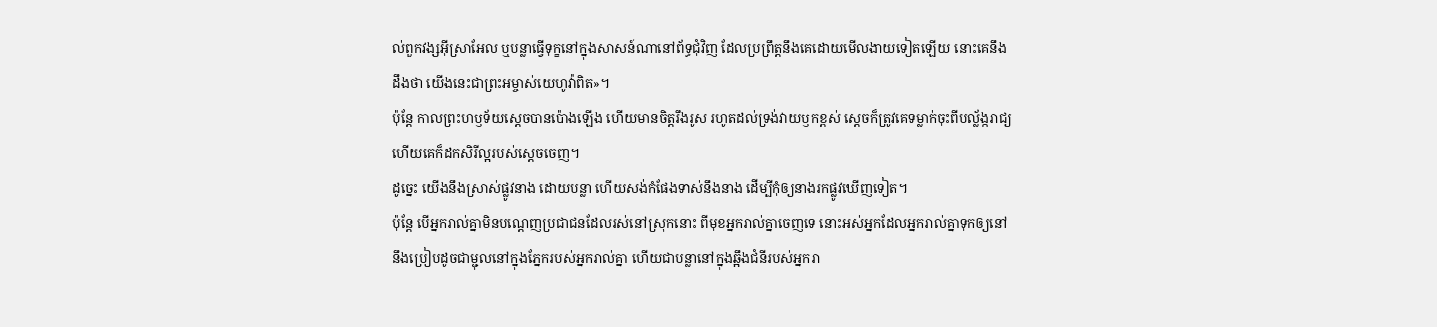ល់ពួកវង្សអ៊ីស្រាអែល ឬបន្លាធ្វើទុក្ខនៅក្នុងសាសន៍ណានៅព័ទ្ធជុំវិញ ដែលប្រព្រឹត្តនឹងគេដោយមើលងាយទៀតឡើយ នោះគេនឹងដឹងថា យើងនេះជាព្រះអម្ចាស់យេហូវ៉ាពិត»។
ប៉ុន្ដែ កាលព្រះហឫទ័យស្ដេចបានប៉ោងឡើង ហើយមានចិត្តរឹងរូស រហូតដល់ទ្រង់វាយឫកខ្ពស់ ស្ដេចក៏ត្រូវគេទម្លាក់ចុះពីបល្ល័ង្ករាជ្យ ហើយគេក៏ដកសិរីល្អរបស់ស្ដេចចេញ។
ដូច្នេះ យើងនឹងស្រាស់ផ្លូវនាង ដោយបន្លា ហើយសង់កំផែងទាស់នឹងនាង ដើម្បីកុំឲ្យនាងរកផ្លូវឃើញទៀត។
ប៉ុន្ដែ បើអ្នករាល់គ្នាមិនបណ្តេញប្រជាជនដែលរស់នៅស្រុកនោះ ពីមុខអ្នករាល់គ្នាចេញទេ នោះអស់អ្នកដែលអ្នករាល់គ្នាទុកឲ្យនៅ នឹងប្រៀបដូចជាម្ជុលនៅក្នុងភ្នែករបស់អ្នករាល់គ្នា ហើយជាបន្លានៅក្នុងឆ្អឹងជំនីរបស់អ្នករា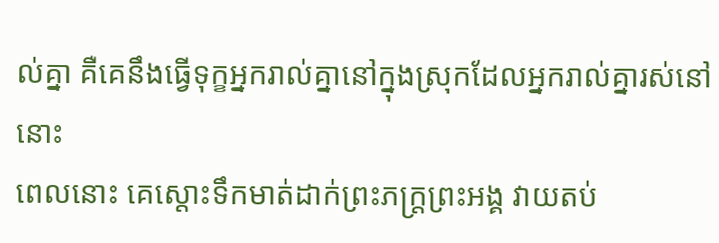ល់គ្នា គឺគេនឹងធ្វើទុក្ខអ្នករាល់គ្នានៅក្នុងស្រុកដែលអ្នករាល់គ្នារស់នៅនោះ
ពេលនោះ គេស្តោះទឹកមាត់ដាក់ព្រះភក្ត្រព្រះអង្គ វាយតប់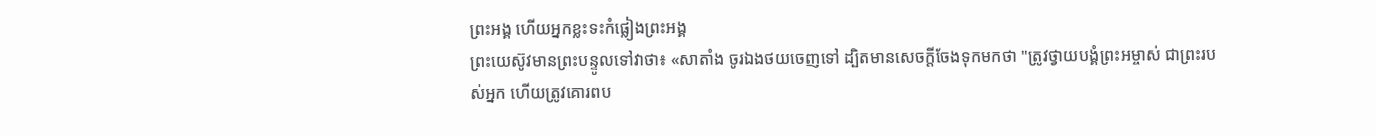ព្រះអង្គ ហើយអ្នកខ្លះទះកំផ្លៀងព្រះអង្គ
ព្រះយេស៊ូវមានព្រះបន្ទូលទៅវាថា៖ «សាតាំង ចូរឯងថយចេញទៅ ដ្បិតមានសេចក្តីចែងទុកមកថា "ត្រូវថ្វាយបង្គំព្រះអម្ចាស់ ជាព្រះរបស់អ្នក ហើយត្រូវគោរពប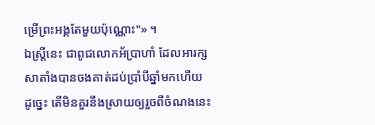ម្រើព្រះអង្គតែមួយប៉ុណ្ណោះ"» ។
ឯស្ត្រីនេះ ជាពូជលោកអ័ប្រាហាំ ដែលអារក្សសាតាំងបានចងគាត់ដប់ប្រាំបីឆ្នាំមកហើយ ដូច្នេះ តើមិនគួរនឹងស្រាយឲ្យរួចពីចំណងនេះ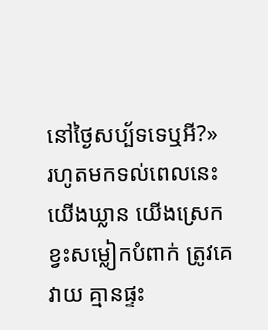នៅថ្ងៃសប្ប័ទទេឬអី?»
រហូតមកទល់ពេលនេះ យើងឃ្លាន យើងស្រេក ខ្វះសម្លៀកបំពាក់ ត្រូវគេវាយ គ្មានផ្ទះ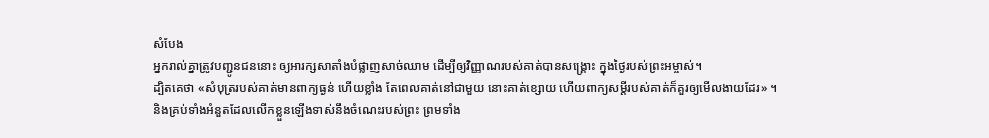សំបែង
អ្នករាល់គ្នាត្រូវបញ្ជូនជននោះ ឲ្យអារក្សសាតាំងបំផ្លាញសាច់ឈាម ដើម្បីឲ្យវិញ្ញាណរបស់គាត់បានសង្គ្រោះ ក្នុងថ្ងៃរបស់ព្រះអម្ចាស់។
ដ្បិតគេថា «សំបុត្ររបស់គាត់មានពាក្យធ្ងន់ ហើយខ្លាំង តែពេលគាត់នៅជាមួយ នោះគាត់ខ្សោយ ហើយពាក្យសម្ដីរបស់គាត់ក៏គួរឲ្យមើលងាយដែរ» ។
និងគ្រប់ទាំងអំនួតដែលលើកខ្លួនឡើងទាស់នឹងចំណេះរបស់ព្រះ ព្រមទាំង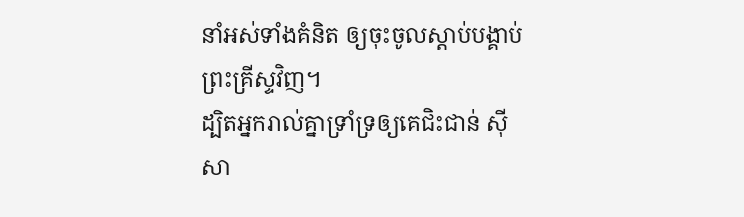នាំអស់ទាំងគំនិត ឲ្យចុះចូលស្តាប់បង្គាប់ព្រះគ្រីស្ទវិញ។
ដ្បិតអ្នករាល់គ្នាទ្រាំទ្រឲ្យគេជិះជាន់ ស៊ីសា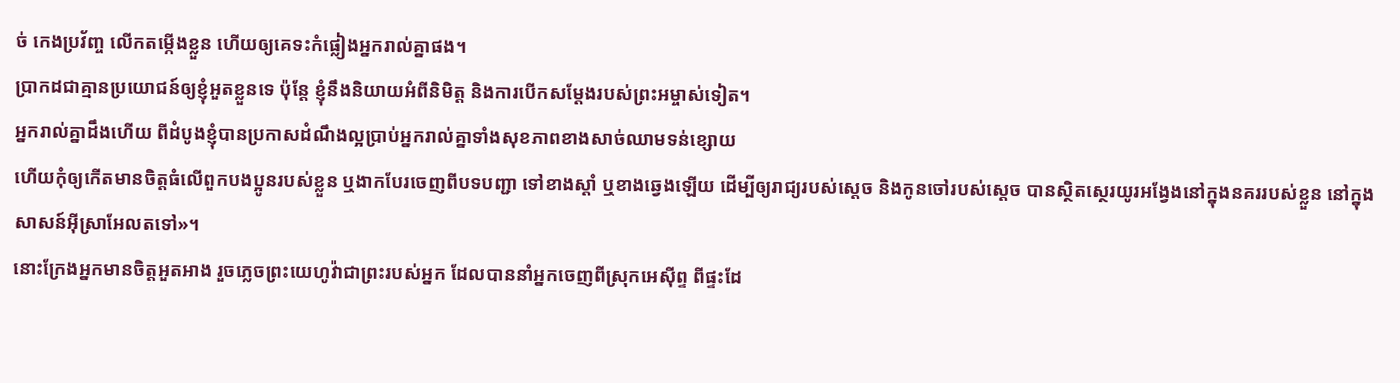ច់ កេងប្រវ័ញ្ច លើកតម្កើងខ្លួន ហើយឲ្យគេទះកំផ្លៀងអ្នករាល់គ្នាផង។
ប្រាកដជាគ្មានប្រយោជន៍ឲ្យខ្ញុំអួតខ្លួនទេ ប៉ុន្តែ ខ្ញុំនឹងនិយាយអំពីនិមិត្ត និងការបើកសម្ដែងរបស់ព្រះអម្ចាស់ទៀត។
អ្នករាល់គ្នាដឹងហើយ ពីដំបូងខ្ញុំបានប្រកាសដំណឹងល្អប្រាប់អ្នករាល់គ្នាទាំងសុខភាពខាងសាច់ឈាមទន់ខ្សោយ
ហើយកុំឲ្យកើតមានចិត្តធំលើពួកបងប្អូនរបស់ខ្លួន ឬងាកបែរចេញពីបទបញ្ជា ទៅខាងស្តាំ ឬខាងឆ្វេងឡើយ ដើម្បីឲ្យរាជ្យរបស់ស្ដេច និងកូនចៅរបស់ស្ដេច បានស្ថិតស្ថេរយូរអង្វែងនៅក្នុងនគររបស់ខ្លួន នៅក្នុងសាសន៍អ៊ីស្រាអែលតទៅ»។
នោះក្រែងអ្នកមានចិត្តអួតអាង រួចភ្លេចព្រះយេហូវ៉ាជាព្រះរបស់អ្នក ដែលបាននាំអ្នកចេញពីស្រុកអេស៊ីព្ទ ពីផ្ទះដែ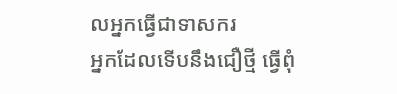លអ្នកធ្វើជាទាសករ
អ្នកដែលទើបនឹងជឿថ្មី ធ្វើពុំ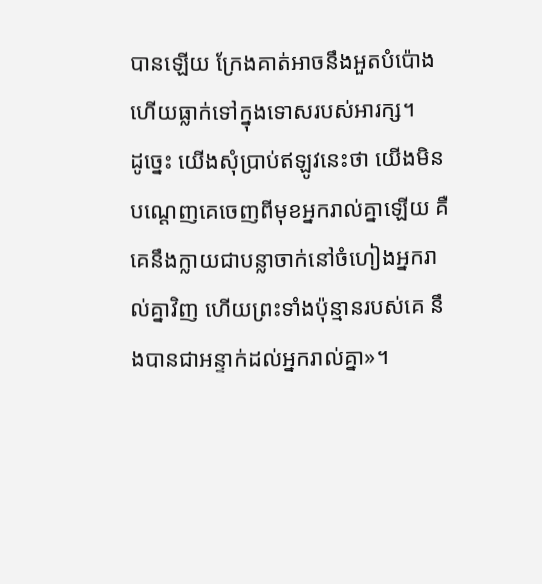បានឡើយ ក្រែងគាត់អាចនឹងអួតបំប៉ោង ហើយធ្លាក់ទៅក្នុងទោសរបស់អារក្ស។
ដូច្នេះ យើងសុំប្រាប់ឥឡូវនេះថា យើងមិនបណ្តេញគេចេញពីមុខអ្នករាល់គ្នាឡើយ គឺគេនឹងក្លាយជាបន្លាចាក់នៅចំហៀងអ្នករាល់គ្នាវិញ ហើយព្រះទាំងប៉ុន្មានរបស់គេ នឹងបានជាអន្ទាក់ដល់អ្នករាល់គ្នា»។